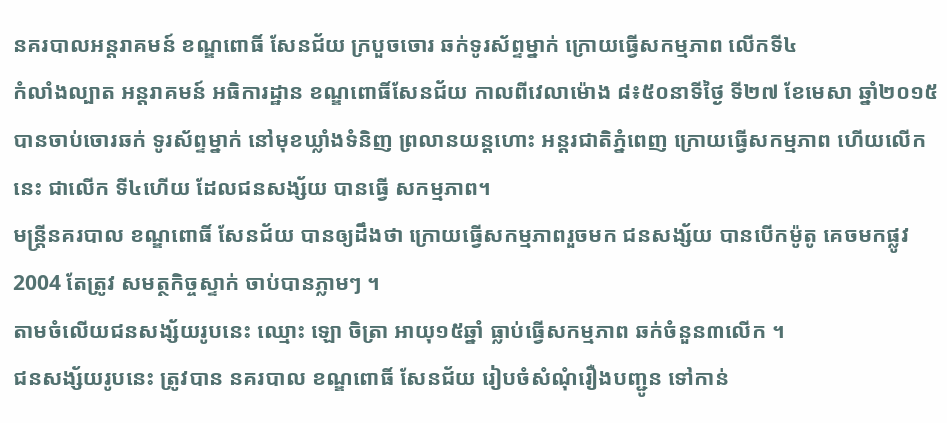នគរបាលអន្តរាគមន៍ ខណ្ឌពោធិ៍ សែនជ័យ ក្របួចចោរ ឆក់ទូរស័ព្ទម្នាក់ ក្រោយធ្វើសកម្មភាព លើកទី៤
កំលាំងល្បាត អន្តរាគមន៍ អធិការដ្ឋាន ខណ្ឌពោធិ៍សែនជ័យ កាលពីវេលាម៉ោង ៨៖៥០នាទីថ្ងៃ ទី២៧ ខែមេសា ឆ្នាំ២០១៥ បានចាប់ចោរឆក់ ទូរស័ព្ទម្នាក់ នៅមុខឃ្លាំងទំនិញ ព្រលានយន្តហោះ អន្តរជាតិភ្នំពេញ ក្រោយធ្វើសកម្មភាព ហើយលើកនេះ ជាលើក ទី៤ហើយ ដែលជនសង្ស័យ បានធ្វើ សកម្មភាព។
មន្រ្តីនគរបាល ខណ្ឌពោធិ៍ សែនជ័យ បានឲ្យដឹងថា ក្រោយធ្វើសកម្មភាពរួចមក ជនសង្ស័យ បានបើកម៉ូតូ គេចមកផ្លូវ 2004 តែត្រូវ សមត្ថកិច្ចស្ទាក់ ចាប់បានភ្លាមៗ ។
តាមចំលើយជនសង្ស័យរូបនេះ ឈ្មោះ ឡោ ចិត្រា អាយុ១៥ឆ្នាំ ធ្លាប់ធ្វើសកម្មភាព ឆក់ចំនួន៣លើក ។
ជនសង្ស័យរូបនេះ ត្រូវបាន នគរបាល ខណ្ឌពោធិ៍ សែនជ័យ រៀបចំសំណុំរឿងបញ្ជូន ទៅកាន់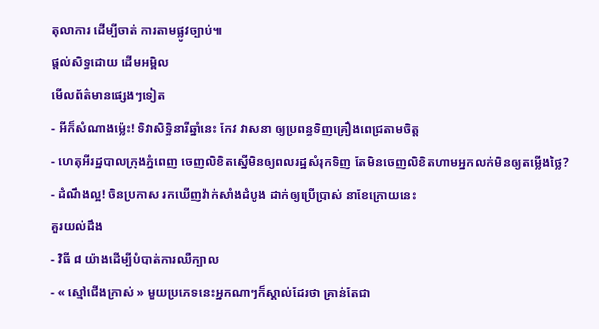តុលាការ ដើម្បីចាត់ ការតាមផ្លូវច្បាប់៕
ផ្តល់សិទ្ធដោយ ដើមអម្ពិល
មើលព័ត៌មានផ្សេងៗទៀត
- អីក៏សំណាងម្ល៉េះ! ទិវាសិទ្ធិនារីឆ្នាំនេះ កែវ វាសនា ឲ្យប្រពន្ធទិញគ្រឿងពេជ្រតាមចិត្ត
- ហេតុអីរដ្ឋបាលក្រុងភ្នំពេញ ចេញលិខិតស្នើមិនឲ្យពលរដ្ឋសំរុកទិញ តែមិនចេញលិខិតហាមអ្នកលក់មិនឲ្យតម្លើងថ្លៃ?
- ដំណឹងល្អ! ចិនប្រកាស រកឃើញវ៉ាក់សាំងដំបូង ដាក់ឲ្យប្រើប្រាស់ នាខែក្រោយនេះ
គួរយល់ដឹង
- វិធី ៨ យ៉ាងដើម្បីបំបាត់ការឈឺក្បាល
- « ស្មៅជើងក្រាស់ » មួយប្រភេទនេះអ្នកណាៗក៏ស្គាល់ដែរថា គ្រាន់តែជា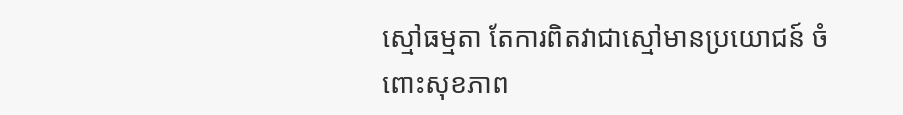ស្មៅធម្មតា តែការពិតវាជាស្មៅមានប្រយោជន៍ ចំពោះសុខភាព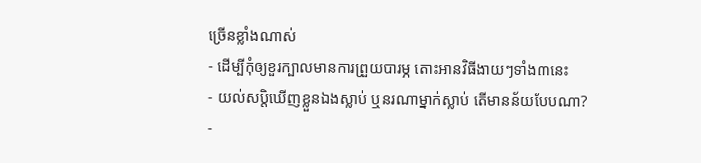ច្រើនខ្លាំងណាស់
- ដើម្បីកុំឲ្យខួរក្បាលមានការព្រួយបារម្ភ តោះអានវិធីងាយៗទាំង៣នេះ
- យល់សប្តិឃើញខ្លួនឯងស្លាប់ ឬនរណាម្នាក់ស្លាប់ តើមានន័យបែបណា?
-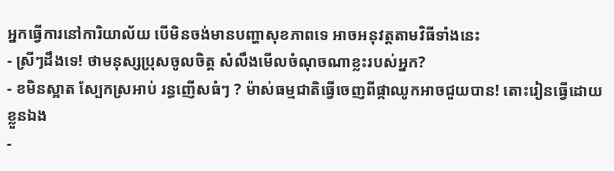អ្នកធ្វើការនៅការិយាល័យ បើមិនចង់មានបញ្ហាសុខភាពទេ អាចអនុវត្តតាមវិធីទាំងនេះ
- ស្រីៗដឹងទេ! ថាមនុស្សប្រុសចូលចិត្ត សំលឹងមើលចំណុចណាខ្លះរបស់អ្នក?
- ខមិនស្អាត ស្បែកស្រអាប់ រន្ធញើសធំៗ ? ម៉ាស់ធម្មជាតិធ្វើចេញពីផ្កាឈូកអាចជួយបាន! តោះរៀនធ្វើដោយខ្លួនឯង
-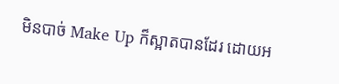មិនបាច់ Make Up ក៏ស្អាតបានដែរ ដោយអ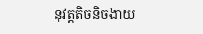នុវត្តតិចនិចងាយ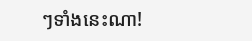ៗទាំងនេះណា!